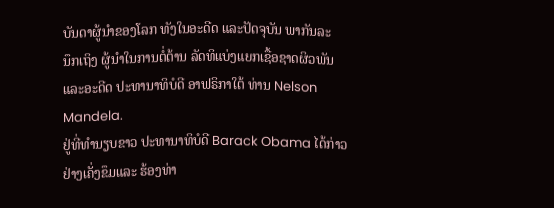ບັນດາຜູ້ນໍາຂອງໂລກ ທັງໃນອະດີດ ແລະປັດຈຸບັນ ພາກັນລະ
ນຶກເຖິງ ຜູ້ນໍາໃນການຕໍ່ຕ້ານ ລັດທິແບ່ງແຍກເຊື້ອຊາດຜິວພັນ
ແລະອະດີດ ປະທານາທິບໍດີ ອາຟຣິກາໃຕ້ ທ່ານ Nelson
Mandela.
ຢູ່ທີ່ທໍານຽບຂາວ ປະທານາທິບໍດີ Barack Obama ໄດ້ກ່າວ
ຢ່າງເຄັ່ງຂຶມແລະ ຮ້ອງທ່າ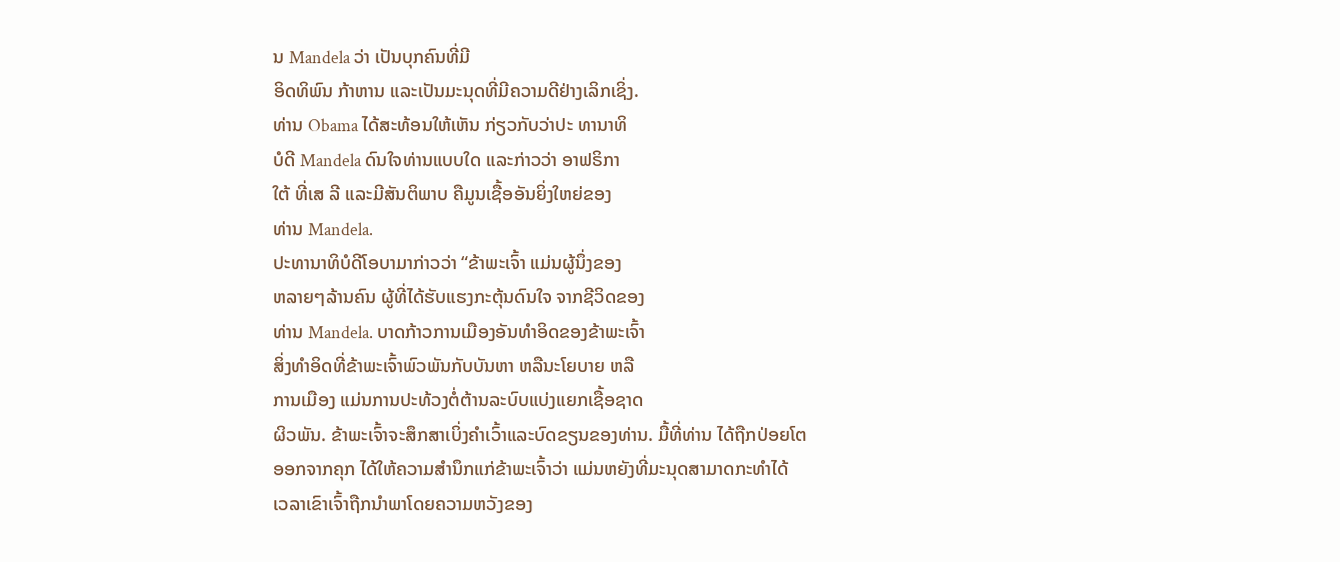ນ Mandela ວ່າ ເປັນບຸກຄົນທີ່ມີ
ອິດທິພົນ ກ້າຫານ ແລະເປັນມະນຸດທີ່ມີຄວາມດີຢ່າງເລິກເຊິ່ງ.
ທ່ານ Obama ໄດ້ສະທ້ອນໃຫ້ເຫັນ ກ່ຽວກັບວ່າປະ ທານາທິ
ບໍດີ Mandela ດົນໃຈທ່ານແບບໃດ ແລະກ່າວວ່າ ອາຟຣິກາ
ໃຕ້ ທີ່ເສ ລີ ແລະມີສັນຕິພາບ ຄືມູນເຊື້ອອັນຍິ່ງໃຫຍ່ຂອງ
ທ່ານ Mandela.
ປະທານາທິບໍດີໂອບາມາກ່າວວ່າ “ຂ້າພະເຈົ້າ ແມ່ນຜູ້ນຶ່ງຂອງ
ຫລາຍໆລ້ານຄົນ ຜູ້ທີ່ໄດ້ຮັບແຮງກະຕຸ້ນດົນໃຈ ຈາກຊີວິດຂອງ
ທ່ານ Mandela. ບາດກ້າວການເມືອງອັນທໍາອິດຂອງຂ້າພະເຈົ້າ
ສິ່ງທໍາອິດທີ່ຂ້າພະເຈົ້າພົວພັນກັບບັນຫາ ຫລືນະໂຍບາຍ ຫລື
ການເມືອງ ແມ່ນການປະທ້ວງຕໍ່ຕ້ານລະບົບແບ່ງແຍກເຊື້ອຊາດ
ຜິວພັນ. ຂ້າພະເຈົ້າຈະສຶກສາເບິ່ງຄໍາເວົ້າແລະບົດຂຽນຂອງທ່ານ. ມື້ທີ່ທ່ານ ໄດ້ຖືກປ່ອຍໂຕ
ອອກຈາກຄຸກ ໄດ້ໃຫ້ຄວາມສໍານຶກແກ່ຂ້າພະເຈົ້າວ່າ ແມ່ນຫຍັງທີ່ມະນຸດສາມາດກະທຳໄດ້
ເວລາເຂົາເຈົ້າຖືກນໍາພາໂດຍຄວາມຫວັງຂອງ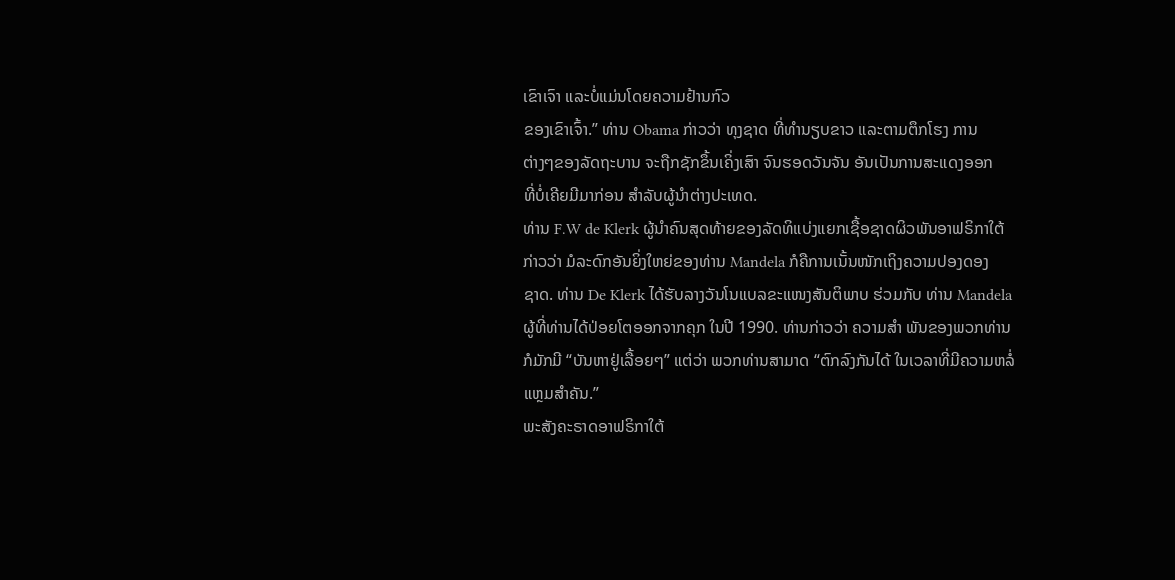ເຂົາເຈົາ ແລະບໍ່ແມ່ນໂດຍຄວາມຢ້ານກົວ
ຂອງເຂົາເຈົ້າ.” ທ່ານ Obama ກ່າວວ່າ ທຸງຊາດ ທີ່ທໍານຽບຂາວ ແລະຕາມຕຶກໂຮງ ການ
ຕ່າງໆຂອງລັດຖະບານ ຈະຖືກຊັກຂຶ້ນເຄິ່ງເສົາ ຈົນຮອດວັນຈັນ ອັນເປັນການສະແດງອອກ
ທີ່ບໍ່ເຄີຍມີມາກ່ອນ ສຳລັບຜູ້ນໍາຕ່າງປະເທດ.
ທ່ານ F.W de Klerk ຜູ້ນໍາຄົນສຸດທ້າຍຂອງລັດທິແບ່ງແຍກເຊື້ອຊາດຜິວພັນອາຟຣິກາໃຕ້
ກ່າວວ່າ ມໍລະດົກອັນຍິ່ງໃຫຍ່ຂອງທ່ານ Mandela ກໍຄືການເນັ້ນໜັກເຖິງຄວາມປອງດອງ
ຊາດ. ທ່ານ De Klerk ໄດ້ຮັບລາງວັນໂນແບລຂະແໜງສັນຕິພາບ ຮ່ວມກັບ ທ່ານ Mandela
ຜູ້ທີ່ທ່ານໄດ້ປ່ອຍໂຕອອກຈາກຄຸກ ໃນປີ 1990. ທ່ານກ່າວວ່າ ຄວາມສໍາ ພັນຂອງພວກທ່ານ
ກໍມັກມີ “ບັນຫາຢູ່ເລື້ອຍໆ” ແຕ່ວ່າ ພວກທ່ານສາມາດ “ຕົກລົງກັນໄດ້ ໃນເວລາທີ່ມີຄວາມຫລໍ່
ແຫຼມສຳຄັນ.”
ພະສັງຄະຣາດອາຟຣິກາໃຕ້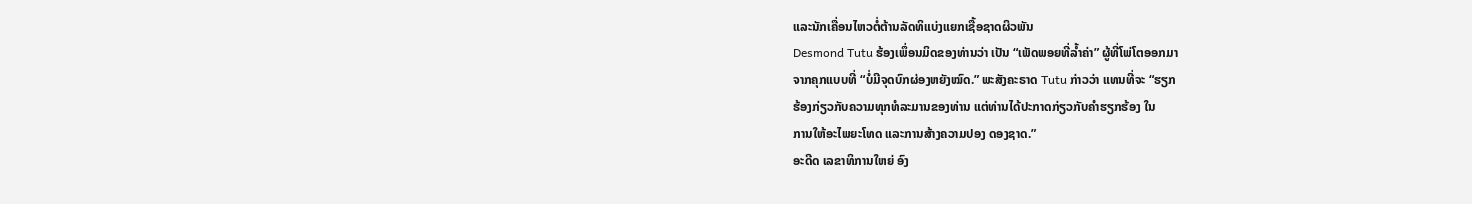ແລະນັກເຄື່ອນໄຫວຕໍ່ຕ້ານລັດທິແບ່ງແຍກເຊື້ອຊາດຜິວພັນ
Desmond Tutu ຮ້ອງເພຶ່ອນມິດຂອງທ່ານວ່າ ເປັນ “ເພັດພອຍທີ່ລໍ້າຄ່າ” ຜູ້ທີ່ໂພ່ໂຕອອກມາ
ຈາກຄຸກແບບທີ່ “ບໍ່ມີຈຸດບົກຜ່ອງຫຍັງໝົດ.” ພະສັງຄະຣາດ Tutu ກ່າວວ່າ ແທນທີ່ຈະ “ຮຽກ
ຮ້ອງກ່ຽວກັບຄວາມທຸກທໍລະມານຂອງທ່ານ ແຕ່ທ່ານໄດ້ປະກາດກ່ຽວກັບຄຳຮຽກຮ້ອງ ໃນ
ການໃຫ້ອະໄພຍະໂທດ ແລະການສ້າງຄວາມປອງ ດອງຊາດ.”
ອະດີດ ເລຂາທິການໃຫຍ່ ອົງ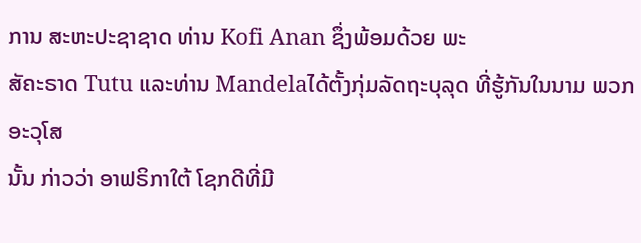ການ ສະຫະປະຊາຊາດ ທ່ານ Kofi Anan ຊຶ່ງພ້ອມດ້ວຍ ພະ
ສັຄະຣາດ Tutu ແລະທ່ານ Mandelaໄດ້ຕັ້ງກຸ່ມລັດຖະບຸລຸດ ທີ່ຮູ້ກັນໃນນາມ ພວກອະວຸໂສ
ນັ້ນ ກ່າວວ່າ ອາຟຣິກາໃຕ້ ໂຊກດີທີ່ມີ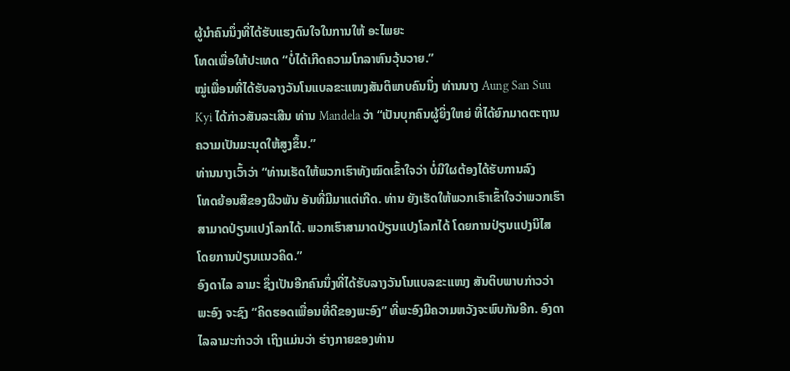ຜູ້ນໍາຄົນນຶ່ງທີ່ໄດ້ຮັບແຮງດົນໃຈໃນການໃຫ້ ອະໄພຍະ
ໂທດເພື່ອໃຫ້ປະເທດ “ບໍ່ໄດ້ເກີດຄວາມໂກລາຫົນວຸ້ນວາຍ.”
ໝູ່ເພື່ອນທີ່ໄດ້ຮັບລາງວັນໂນແບລຂະແໜງສັນຕິພາບຄົນນຶ່ງ ທ່ານນາງ Aung San Suu
Kyi ໄດ້ກ່າວສັນລະເສີນ ທ່ານ Mandela ວ່າ “ເປັນບຸກຄົນຜູ້ຍິ່ງໃຫຍ່ ທີ່ໄດ້ຍົກມາດຕະຖານ
ຄວາມເປັນມະນຸດໃຫ້ສູງຂຶ້ນ.”
ທ່ານນາງເວົ້າວ່າ “ທ່ານເຮັດໃຫ້ພວກເຮົາທັງໝົດເຂົ້າໃຈວ່າ ບໍ່ມີໃຜຕ້ອງໄດ້ຮັບການລົງ
ໂທດຍ້ອນສີຂອງຜີວພັນ ອັນທີ່ມີມາແຕ່ເກີດ. ທ່ານ ຍັງເຮັດໃຫ້ພວກເຮົາເຂົ້າໃຈວ່າພວກເຮົາ
ສາມາດປ່ຽນແປງໂລກໄດ້. ພວກເຮົາສາມາດປ່ຽນແປງໂລກໄດ້ ໂດຍການປ່ຽນແປງນິໄສ
ໂດຍການປ່ຽນແນວຄິດ.”
ອົງດາໄລ ລາມະ ຊຶ່ງເປັນອີກຄົນນຶ່ງທີ່ໄດ້ຮັບລາງວັນໂນແບລຂະແໜງ ສັນຕິບພາບກ່າວວ່າ
ພະອົງ ຈະຊົງ “ຄິດຮອດເພື່ອນທີ່ດີຂອງພະອົງ” ທີ່ພະອົງມີຄວາມຫວັງຈະພົບກັນອີກ. ອົງດາ
ໄລລາມະກ່າວວ່າ ເຖິງແມ່ນວ່າ ຮ່າງກາຍຂອງທ່ານ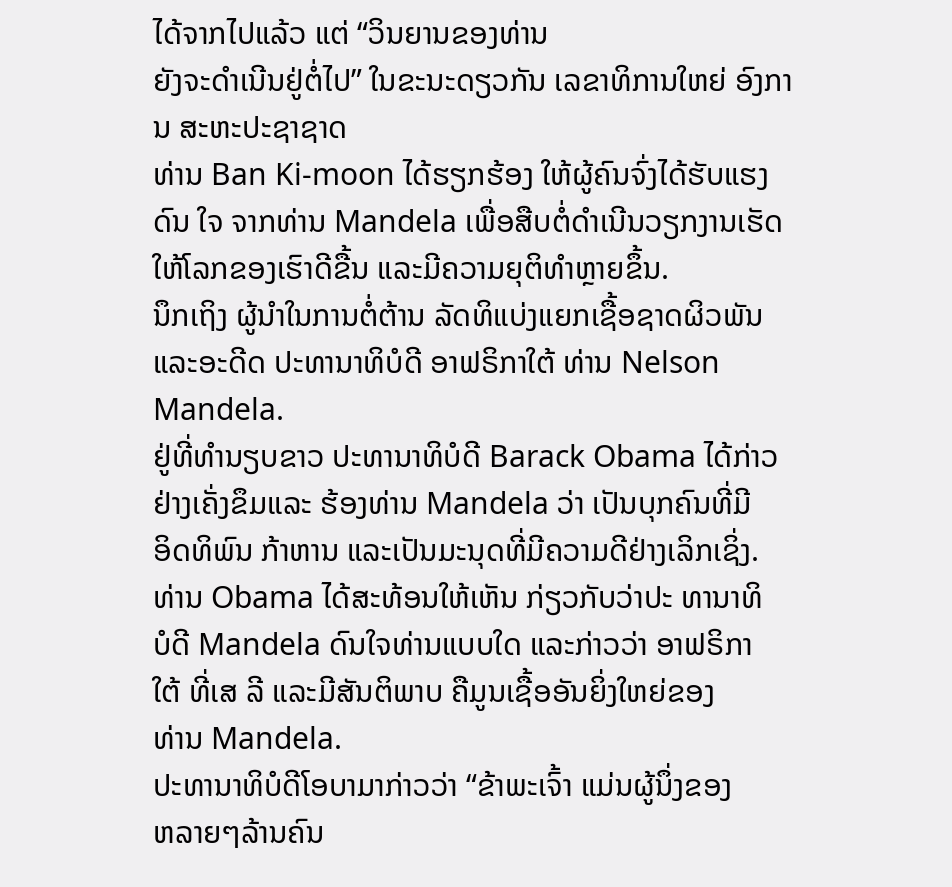ໄດ້ຈາກໄປແລ້ວ ແຕ່ “ວິນຍານຂອງທ່ານ
ຍັງຈະດຳເນີນຢູ່ຕໍ່ໄປ” ໃນຂະນະດຽວກັນ ເລຂາທິການໃຫຍ່ ອົງການ ສະຫະປະຊາຊາດ
ທ່ານ Ban Ki-moon ໄດ້ຮຽກຮ້ອງ ໃຫ້ຜູ້ຄົນຈົ່ງໄດ້ຮັບແຮງດົນ ໃຈ ຈາກທ່ານ Mandela ເພື່ອສືບຕໍ່ດໍາເນີນວຽກງານເຮັດໃຫ້ໂລກຂອງເຮົາດີຂື້ນ ແລະມີຄວາມຍຸຕິທຳຫຼາຍຂຶ້ນ.
ນຶກເຖິງ ຜູ້ນໍາໃນການຕໍ່ຕ້ານ ລັດທິແບ່ງແຍກເຊື້ອຊາດຜິວພັນ
ແລະອະດີດ ປະທານາທິບໍດີ ອາຟຣິກາໃຕ້ ທ່ານ Nelson
Mandela.
ຢູ່ທີ່ທໍານຽບຂາວ ປະທານາທິບໍດີ Barack Obama ໄດ້ກ່າວ
ຢ່າງເຄັ່ງຂຶມແລະ ຮ້ອງທ່ານ Mandela ວ່າ ເປັນບຸກຄົນທີ່ມີ
ອິດທິພົນ ກ້າຫານ ແລະເປັນມະນຸດທີ່ມີຄວາມດີຢ່າງເລິກເຊິ່ງ.
ທ່ານ Obama ໄດ້ສະທ້ອນໃຫ້ເຫັນ ກ່ຽວກັບວ່າປະ ທານາທິ
ບໍດີ Mandela ດົນໃຈທ່ານແບບໃດ ແລະກ່າວວ່າ ອາຟຣິກາ
ໃຕ້ ທີ່ເສ ລີ ແລະມີສັນຕິພາບ ຄືມູນເຊື້ອອັນຍິ່ງໃຫຍ່ຂອງ
ທ່ານ Mandela.
ປະທານາທິບໍດີໂອບາມາກ່າວວ່າ “ຂ້າພະເຈົ້າ ແມ່ນຜູ້ນຶ່ງຂອງ
ຫລາຍໆລ້ານຄົນ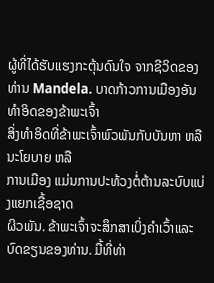ຜູ້ທີ່ໄດ້ຮັບແຮງກະຕຸ້ນດົນໃຈ ຈາກຊີວິດຂອງ
ທ່ານ Mandela. ບາດກ້າວການເມືອງອັນທໍາອິດຂອງຂ້າພະເຈົ້າ
ສິ່ງທໍາອິດທີ່ຂ້າພະເຈົ້າພົວພັນກັບບັນຫາ ຫລືນະໂຍບາຍ ຫລື
ການເມືອງ ແມ່ນການປະທ້ວງຕໍ່ຕ້ານລະບົບແບ່ງແຍກເຊື້ອຊາດ
ຜິວພັນ. ຂ້າພະເຈົ້າຈະສຶກສາເບິ່ງຄໍາເວົ້າແລະບົດຂຽນຂອງທ່ານ. ມື້ທີ່ທ່າ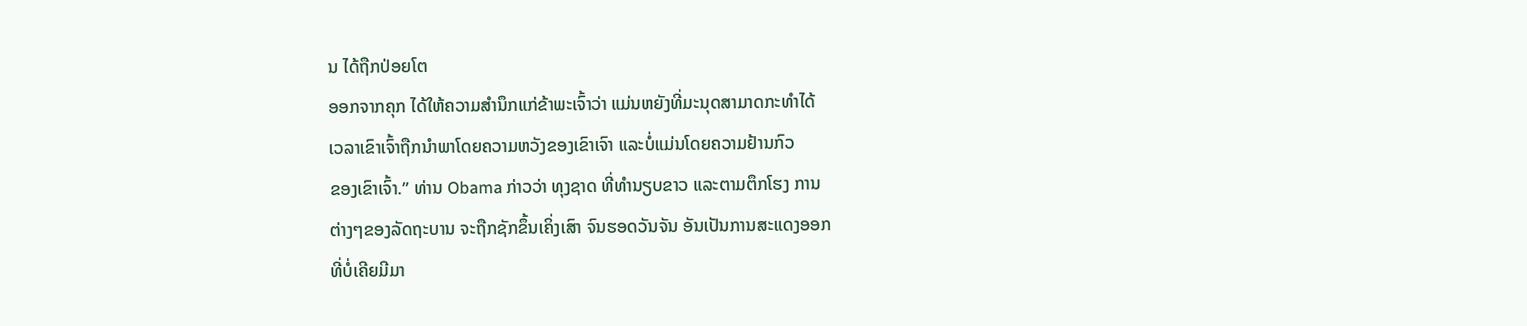ນ ໄດ້ຖືກປ່ອຍໂຕ
ອອກຈາກຄຸກ ໄດ້ໃຫ້ຄວາມສໍານຶກແກ່ຂ້າພະເຈົ້າວ່າ ແມ່ນຫຍັງທີ່ມະນຸດສາມາດກະທຳໄດ້
ເວລາເຂົາເຈົ້າຖືກນໍາພາໂດຍຄວາມຫວັງຂອງເຂົາເຈົາ ແລະບໍ່ແມ່ນໂດຍຄວາມຢ້ານກົວ
ຂອງເຂົາເຈົ້າ.” ທ່ານ Obama ກ່າວວ່າ ທຸງຊາດ ທີ່ທໍານຽບຂາວ ແລະຕາມຕຶກໂຮງ ການ
ຕ່າງໆຂອງລັດຖະບານ ຈະຖືກຊັກຂຶ້ນເຄິ່ງເສົາ ຈົນຮອດວັນຈັນ ອັນເປັນການສະແດງອອກ
ທີ່ບໍ່ເຄີຍມີມາ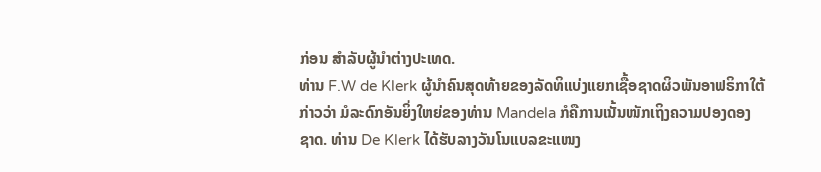ກ່ອນ ສຳລັບຜູ້ນໍາຕ່າງປະເທດ.
ທ່ານ F.W de Klerk ຜູ້ນໍາຄົນສຸດທ້າຍຂອງລັດທິແບ່ງແຍກເຊື້ອຊາດຜິວພັນອາຟຣິກາໃຕ້
ກ່າວວ່າ ມໍລະດົກອັນຍິ່ງໃຫຍ່ຂອງທ່ານ Mandela ກໍຄືການເນັ້ນໜັກເຖິງຄວາມປອງດອງ
ຊາດ. ທ່ານ De Klerk ໄດ້ຮັບລາງວັນໂນແບລຂະແໜງ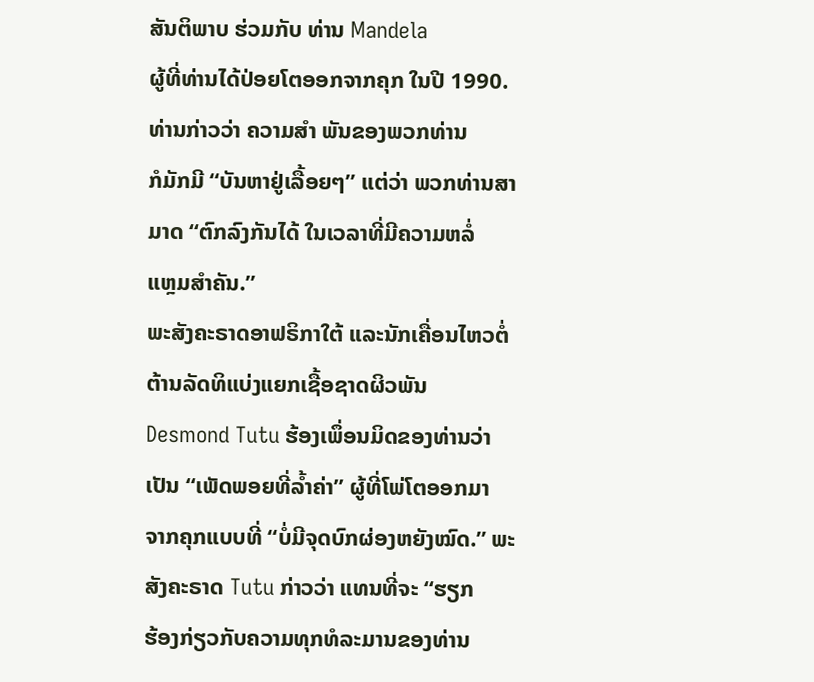ສັນຕິພາບ ຮ່ວມກັບ ທ່ານ Mandela
ຜູ້ທີ່ທ່ານໄດ້ປ່ອຍໂຕອອກຈາກຄຸກ ໃນປີ 1990. ທ່ານກ່າວວ່າ ຄວາມສໍາ ພັນຂອງພວກທ່ານ
ກໍມັກມີ “ບັນຫາຢູ່ເລື້ອຍໆ” ແຕ່ວ່າ ພວກທ່ານສາມາດ “ຕົກລົງກັນໄດ້ ໃນເວລາທີ່ມີຄວາມຫລໍ່
ແຫຼມສຳຄັນ.”
ພະສັງຄະຣາດອາຟຣິກາໃຕ້ ແລະນັກເຄື່ອນໄຫວຕໍ່ຕ້ານລັດທິແບ່ງແຍກເຊື້ອຊາດຜິວພັນ
Desmond Tutu ຮ້ອງເພຶ່ອນມິດຂອງທ່ານວ່າ ເປັນ “ເພັດພອຍທີ່ລໍ້າຄ່າ” ຜູ້ທີ່ໂພ່ໂຕອອກມາ
ຈາກຄຸກແບບທີ່ “ບໍ່ມີຈຸດບົກຜ່ອງຫຍັງໝົດ.” ພະສັງຄະຣາດ Tutu ກ່າວວ່າ ແທນທີ່ຈະ “ຮຽກ
ຮ້ອງກ່ຽວກັບຄວາມທຸກທໍລະມານຂອງທ່ານ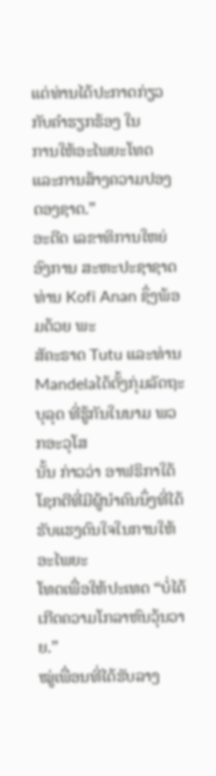ແຕ່ທ່ານໄດ້ປະກາດກ່ຽວກັບຄຳຮຽກຮ້ອງ ໃນ
ການໃຫ້ອະໄພຍະໂທດ ແລະການສ້າງຄວາມປອງ ດອງຊາດ.”
ອະດີດ ເລຂາທິການໃຫຍ່ ອົງການ ສະຫະປະຊາຊາດ ທ່ານ Kofi Anan ຊຶ່ງພ້ອມດ້ວຍ ພະ
ສັຄະຣາດ Tutu ແລະທ່ານ Mandelaໄດ້ຕັ້ງກຸ່ມລັດຖະບຸລຸດ ທີ່ຮູ້ກັນໃນນາມ ພວກອະວຸໂສ
ນັ້ນ ກ່າວວ່າ ອາຟຣິກາໃຕ້ ໂຊກດີທີ່ມີຜູ້ນໍາຄົນນຶ່ງທີ່ໄດ້ຮັບແຮງດົນໃຈໃນການໃຫ້ ອະໄພຍະ
ໂທດເພື່ອໃຫ້ປະເທດ “ບໍ່ໄດ້ເກີດຄວາມໂກລາຫົນວຸ້ນວາຍ.”
ໝູ່ເພື່ອນທີ່ໄດ້ຮັບລາງ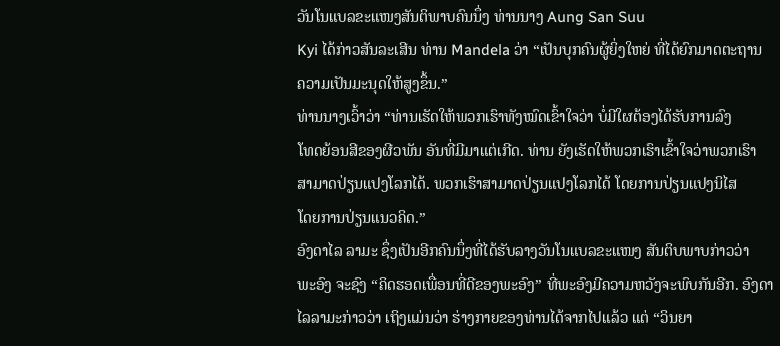ວັນໂນແບລຂະແໜງສັນຕິພາບຄົນນຶ່ງ ທ່ານນາງ Aung San Suu
Kyi ໄດ້ກ່າວສັນລະເສີນ ທ່ານ Mandela ວ່າ “ເປັນບຸກຄົນຜູ້ຍິ່ງໃຫຍ່ ທີ່ໄດ້ຍົກມາດຕະຖານ
ຄວາມເປັນມະນຸດໃຫ້ສູງຂຶ້ນ.”
ທ່ານນາງເວົ້າວ່າ “ທ່ານເຮັດໃຫ້ພວກເຮົາທັງໝົດເຂົ້າໃຈວ່າ ບໍ່ມີໃຜຕ້ອງໄດ້ຮັບການລົງ
ໂທດຍ້ອນສີຂອງຜີວພັນ ອັນທີ່ມີມາແຕ່ເກີດ. ທ່ານ ຍັງເຮັດໃຫ້ພວກເຮົາເຂົ້າໃຈວ່າພວກເຮົາ
ສາມາດປ່ຽນແປງໂລກໄດ້. ພວກເຮົາສາມາດປ່ຽນແປງໂລກໄດ້ ໂດຍການປ່ຽນແປງນິໄສ
ໂດຍການປ່ຽນແນວຄິດ.”
ອົງດາໄລ ລາມະ ຊຶ່ງເປັນອີກຄົນນຶ່ງທີ່ໄດ້ຮັບລາງວັນໂນແບລຂະແໜງ ສັນຕິບພາບກ່າວວ່າ
ພະອົງ ຈະຊົງ “ຄິດຮອດເພື່ອນທີ່ດີຂອງພະອົງ” ທີ່ພະອົງມີຄວາມຫວັງຈະພົບກັນອີກ. ອົງດາ
ໄລລາມະກ່າວວ່າ ເຖິງແມ່ນວ່າ ຮ່າງກາຍຂອງທ່ານໄດ້ຈາກໄປແລ້ວ ແຕ່ “ວິນຍາ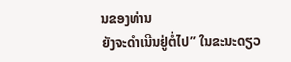ນຂອງທ່ານ
ຍັງຈະດຳເນີນຢູ່ຕໍ່ໄປ” ໃນຂະນະດຽວ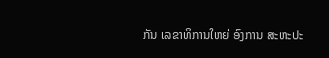ກັນ ເລຂາທິການໃຫຍ່ ອົງການ ສະຫະປະ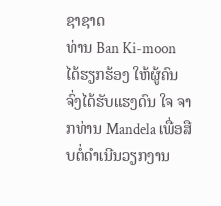ຊາຊາດ
ທ່ານ Ban Ki-moon ໄດ້ຮຽກຮ້ອງ ໃຫ້ຜູ້ຄົນຈົ່ງໄດ້ຮັບແຮງດົນ ໃຈ ຈາກທ່ານ Mandela ເພື່ອສືບຕໍ່ດໍາເນີນວຽກງານ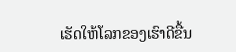ເຮັດໃຫ້ໂລກຂອງເຮົາດີຂື້ນ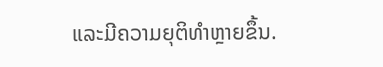ແລະມີຄວາມຍຸຕິທຳຫຼາຍຂຶ້ນ.